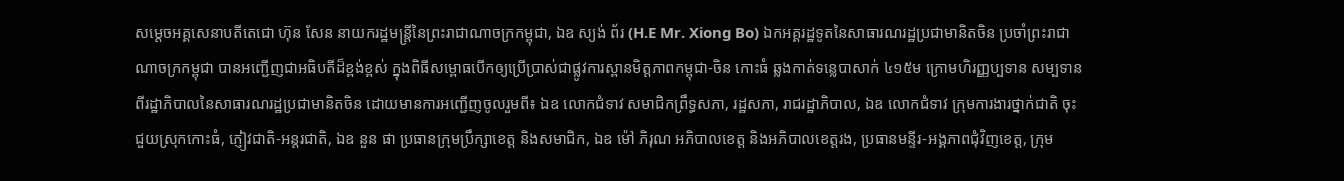សម្តេចអគ្គសេនាបតីតេជោ ហ៊ុន សែន នាយករដ្ឋមន្ត្រីនៃព្រះរាជាណាចក្រកម្ពុជា, ឯឧ ស្យង់ ព័រ (H.E Mr. Xiong Bo) ឯកអគ្គរដ្ឋទូតនៃសាធារណរដ្ឋប្រជាមានិតចិន ប្រចាំព្រះរាជាណាចក្រកម្ពុជា បានអញ្ជើញជាអធិបតីដ៏ខ្ពង់ខ្ពស់ ក្នុងពិធីសម្ពោធបើកឲ្យប្រើប្រាស់ជាផ្លូវការស្ពានមិត្តភាពកម្ពុជា-ចិន កោះធំ ឆ្លងកាត់ទន្លេបាសាក់ ៤១៥ម ក្រោមហិរញ្ញប្បទាន សម្បទាន ពីរដ្ឋាភិបាលនៃសាធារណរដ្ឋប្រជាមានិតចិន ដោយមានការអញ្ជើញចូលរួមពី៖ ឯឧ លោកជំទាវ សមាជិកព្រឹទ្ធសភា, រដ្ឋសភា, រាជរដ្ឋាភិបាល, ឯឧ លោកជំទាវ ក្រុមការងារថ្នាក់ជាតិ ចុះជួយស្រុកកោះធំ, ភ្ញៀវជាតិ-អន្តរជាតិ, ឯឧ នួន ផា ប្រធានក្រុមប្រឹក្សាខេត្ត និងសមាជិក, ឯឧ ម៉ៅ ភិរុណ អភិបាលខេត្ត និងអភិបាលខេត្តរង, ប្រធានមន្ទីរ-អង្គភាពជុំវិញខេត្ត, ក្រុម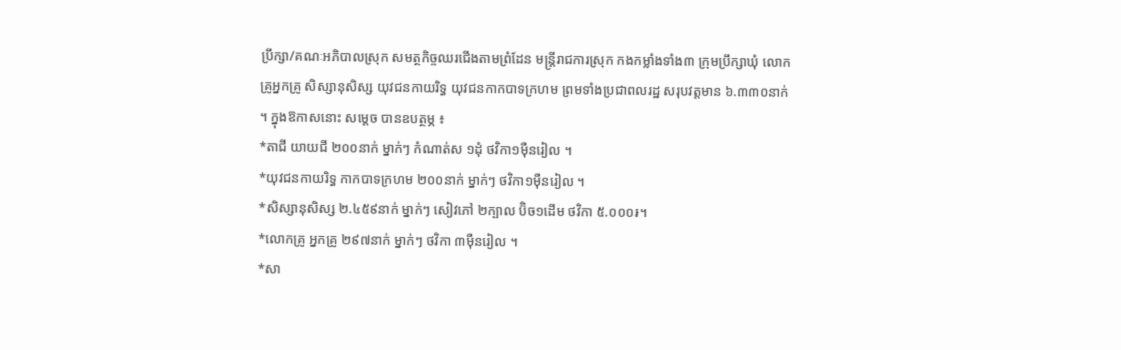ប្រឹក្សា/គណៈអភិបាលស្រុក សមត្ថកិច្ចឈរជើងតាមព្រំដែន មន្ត្រីរាជការស្រុក កងកម្លាំងទាំង៣ ក្រុមប្រឹក្សាឃុំ លោកគ្រូអ្នកគ្រូ សិស្សានុសិស្ស យុវជនកាយរិទ្ធ យុវជនកាកបាទក្រហម ព្រមទាំងប្រជាពលរដ្ឋ សរុបវត្តមាន ៦.៣៣០នាក់ ។ ក្នុងឱកាសនោះ សម្តេច បានឧបត្ថម្ភ ៖
*តាជី យាយជី ២០០នាក់ ម្នាក់ៗ កំណាត់ស ១ដុំ ថវិកា១ម៉ឺនរៀល ។
*យុវជនកាយរិទ្ធ កាកបាទក្រហម ២០០នាក់ ម្នាក់ៗ ថវិកា១ម៉ឺនរៀល ។
*សិស្សានុសិស្ស ២.៤៥៩នាក់ ម្នាក់ៗ សៀវភៅ ២ក្បាល ប៊ិច១ដើម ថវិកា ៥.០០០៛។
*លោកគ្រូ អ្នកគ្រូ ២៩៧នាក់ ម្នាក់ៗ ថវិកា ៣ម៉ឺនរៀល ។
*សា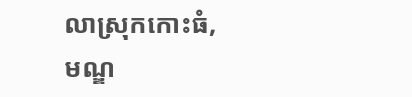លាស្រុកកោះធំ, មណ្ឌ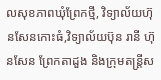លសុខភាពឃុំព្រែកថ្មី, វិទ្យាល័យហ៊ុនសែនកោះធំ,វិទ្យាល័យប៊ុន រានី ហ៊ុនសែន ព្រែកតាដួង និងក្រុមតន្ត្រីស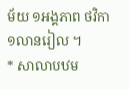ម័យ ១អង្គភាព ថវិកា ១លានរៀល ។
* សាលាបឋម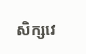សិក្សវេ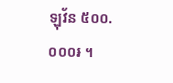ឡុវ័ន ៥០០.០០០៛ ។